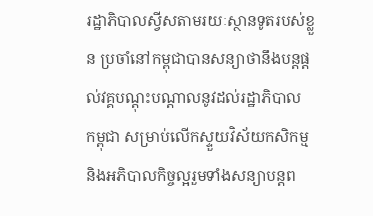រដ្ឋាភិបាលស្វីសតាមរយៈស្ថានទូតរបស់ខ្លួន ប្រចាំនៅកម្ពុជាបានសន្យាថានឹងបន្តផ្តល់វគ្គបណ្តុះបណ្តាលនូវដល់រដ្ឋាភិបាល
កម្ពុជា សម្រាប់លើកស្ទួយវិស័យកសិកម្ម និងអភិបាលកិច្ចល្អរួមទាំងសន្យាបន្តព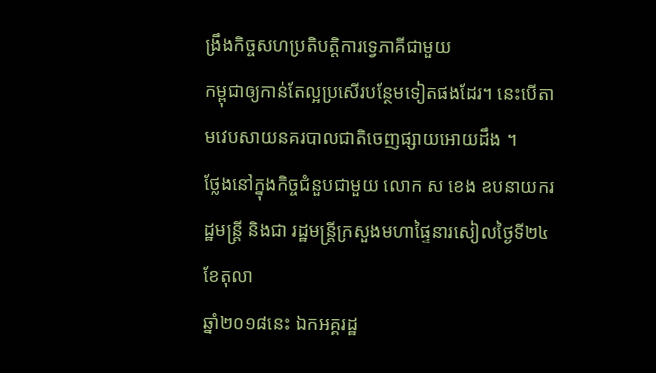ង្រឹងកិច្ចសហប្រតិបត្តិការទ្វេភាគីជាមួយ
កម្ពុជាឲ្យកាន់តែល្អប្រសើរបន្ថែមទៀតផងដែរ។ នេះបើតាមវេបសាយនគរបាលជាតិចេញផ្សាយអោយដឹង ។
ថ្លែងនៅក្នុងកិច្ចជំនួបជាមួយ លោក ស ខេង ឧបនាយករដ្ឋមន្រ្តី និងជា រដ្ឋមន្រ្តីក្រសួងមហាផ្ទៃនារសៀលថ្ងៃទី២៤ ខែតុលា
ឆ្នាំ២០១៨នេះ ឯកអគ្គរដ្ឋ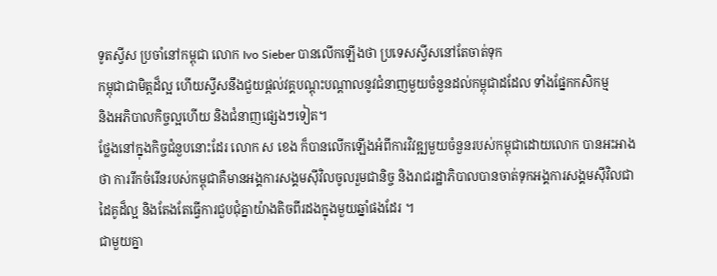ទូតស្វីស ប្រចាំនៅកម្ពុជា លោក Ivo Sieber បានលើកឡើងថា ប្រទេសស្វីសនៅតែចាត់ទុក
កម្ពុជាជាមិត្តដ៏ល្អ ហើយស្វីសនឹងជួយផ្តល់វគ្គបណ្តុះបណ្តាលនូវជំនាញមួយចំនួនដល់កម្ពុជាដដែល ទាំងផ្នែកកសិកម្ម
និងអភិបាលកិច្ចល្អហើយ និងជំនាញផ្សេងៗទៀត។
ថ្លែងនៅក្នុងកិច្ចជំនួបនោះដែរ លោក ស ខេង ក៏បានលើកឡើងអំពីការវិវឌ្ឍមួយចំនួនរបស់កម្ពុជាដោយលោក បានអះអាង
ថា ការរីកចំរើនរបស់កម្ពុជាគឺមានអង្គការសង្គមស៊ីវិលចូលរួមជានិច្ច និងរាជរដ្ឋាភិបាលបានចាត់ទុកអង្គការសង្គមស៊ីវិលជា
ដៃគូដ៏ល្អ និងតែងតែធ្វើការជួបជុំគ្នាយ៉ាងតិចពីរដងក្នុងមួយឆ្នាំផងដែរ ។
ជាមួយគ្នា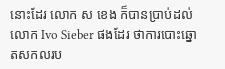នោះដែរ លោក ស ខេង ក៏បានប្រាប់ដល់ លោក Ivo Sieber ផងដែរ ថាការបោះឆ្នោតសកលរប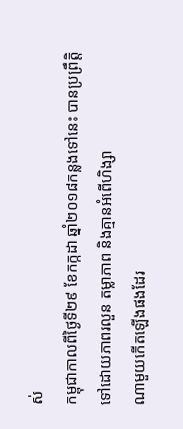ស់
កម្ពុជាកាលពីថ្ងៃទី២៩ ខែកក្កដា ឆ្នាំ២០១៨កន្លងទៅនេះ បានប្រព្រឹត្តិទៅដោយភាពរលួន តម្លាភាព និងគ្មានអំពើហិង្សា
ណាមួយកើតឡើងផងដែរ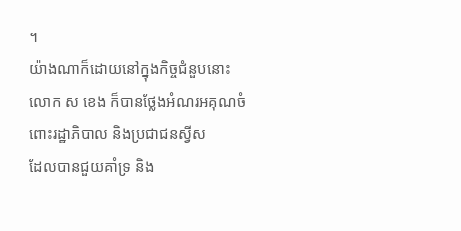។
យ៉ាងណាក៏ដោយនៅក្នុងកិច្ចជំនួបនោះ លោក ស ខេង ក៏បានថ្លែងអំណរអគុណចំពោះរដ្ឋាភិបាល និងប្រជាជនស្វីស
ដែលបានជួយគាំទ្រ និង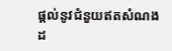ផ្តល់នូវជំនួយឥតសំណងដ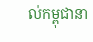ល់កម្ពុជានា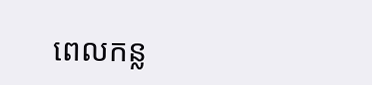ពេលកន្ល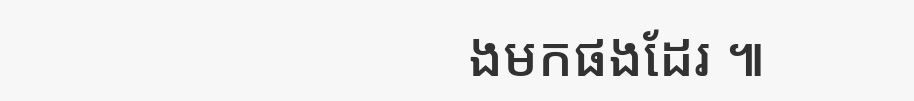ងមកផងដែរ ៕